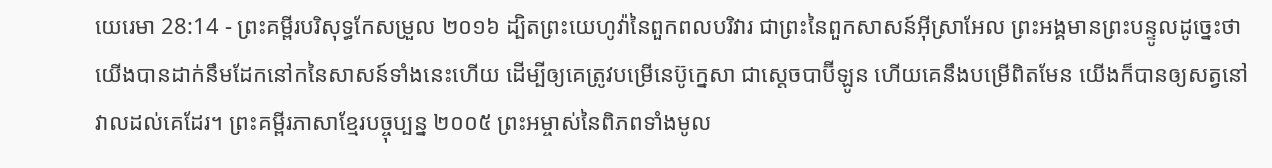យេរេមា 28:14 - ព្រះគម្ពីរបរិសុទ្ធកែសម្រួល ២០១៦ ដ្បិតព្រះយេហូវ៉ានៃពួកពលបរិវារ ជាព្រះនៃពួកសាសន៍អ៊ីស្រាអែល ព្រះអង្គមានព្រះបន្ទូលដូច្នេះថា យើងបានដាក់នឹមដែកនៅកនៃសាសន៍ទាំងនេះហើយ ដើម្បីឲ្យគេត្រូវបម្រើនេប៊ូក្នេសា ជាស្តេចបាប៊ីឡូន ហើយគេនឹងបម្រើពិតមែន យើងក៏បានឲ្យសត្វនៅវាលដល់គេដែរ។ ព្រះគម្ពីរភាសាខ្មែរបច្ចុប្បន្ន ២០០៥ ព្រះអម្ចាស់នៃពិភពទាំងមូល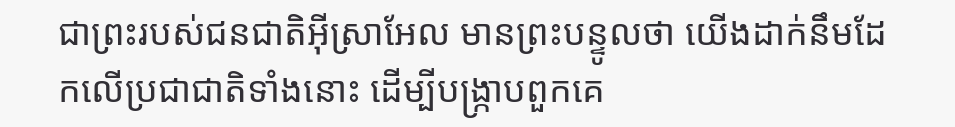ជាព្រះរបស់ជនជាតិអ៊ីស្រាអែល មានព្រះបន្ទូលថា យើងដាក់នឹមដែកលើប្រជាជាតិទាំងនោះ ដើម្បីបង្ក្រាបពួកគេ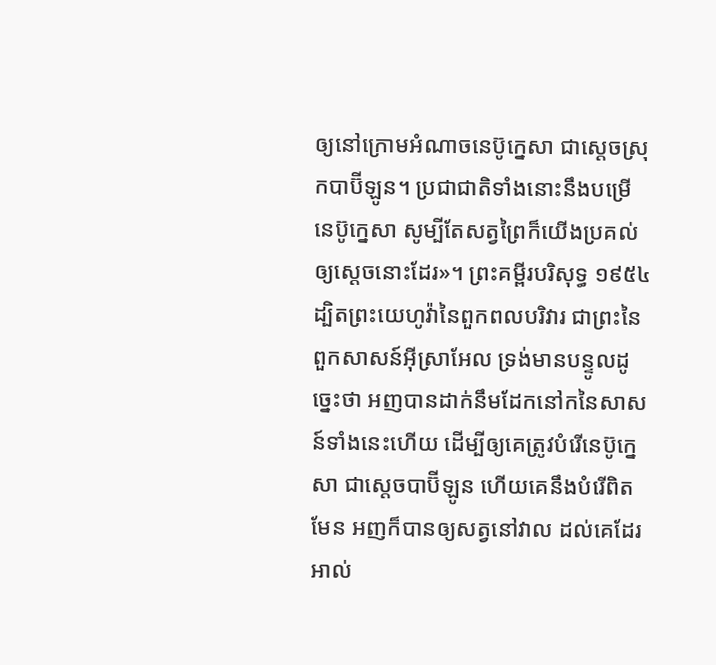ឲ្យនៅក្រោមអំណាចនេប៊ូក្នេសា ជាស្ដេចស្រុកបាប៊ីឡូន។ ប្រជាជាតិទាំងនោះនឹងបម្រើនេប៊ូក្នេសា សូម្បីតែសត្វព្រៃក៏យើងប្រគល់ឲ្យស្ដេចនោះដែរ»។ ព្រះគម្ពីរបរិសុទ្ធ ១៩៥៤ ដ្បិតព្រះយេហូវ៉ានៃពួកពលបរិវារ ជាព្រះនៃពួកសាសន៍អ៊ីស្រាអែល ទ្រង់មានបន្ទូលដូច្នេះថា អញបានដាក់នឹមដែកនៅកនៃសាសន៍ទាំងនេះហើយ ដើម្បីឲ្យគេត្រូវបំរើនេប៊ូក្នេសា ជាស្តេចបាប៊ីឡូន ហើយគេនឹងបំរើពិតមែន អញក៏បានឲ្យសត្វនៅវាល ដល់គេដែរ អាល់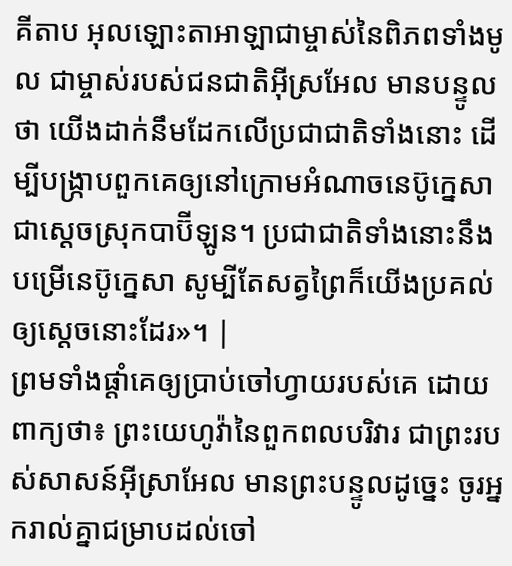គីតាប អុលឡោះតាអាឡាជាម្ចាស់នៃពិភពទាំងមូល ជាម្ចាស់របស់ជនជាតិអ៊ីស្រអែល មានបន្ទូលថា យើងដាក់នឹមដែកលើប្រជាជាតិទាំងនោះ ដើម្បីបង្ក្រាបពួកគេឲ្យនៅក្រោមអំណាចនេប៊ូក្នេសា ជាស្ដេចស្រុកបាប៊ីឡូន។ ប្រជាជាតិទាំងនោះនឹងបម្រើនេប៊ូក្នេសា សូម្បីតែសត្វព្រៃក៏យើងប្រគល់ឲ្យស្ដេចនោះដែរ»។ |
ព្រមទាំងផ្តាំគេឲ្យប្រាប់ចៅហ្វាយរបស់គេ ដោយពាក្យថា៖ ព្រះយេហូវ៉ានៃពួកពលបរិវារ ជាព្រះរបស់សាសន៍អ៊ីស្រាអែល មានព្រះបន្ទូលដូច្នេះ ចូរអ្នករាល់គ្នាជម្រាបដល់ចៅ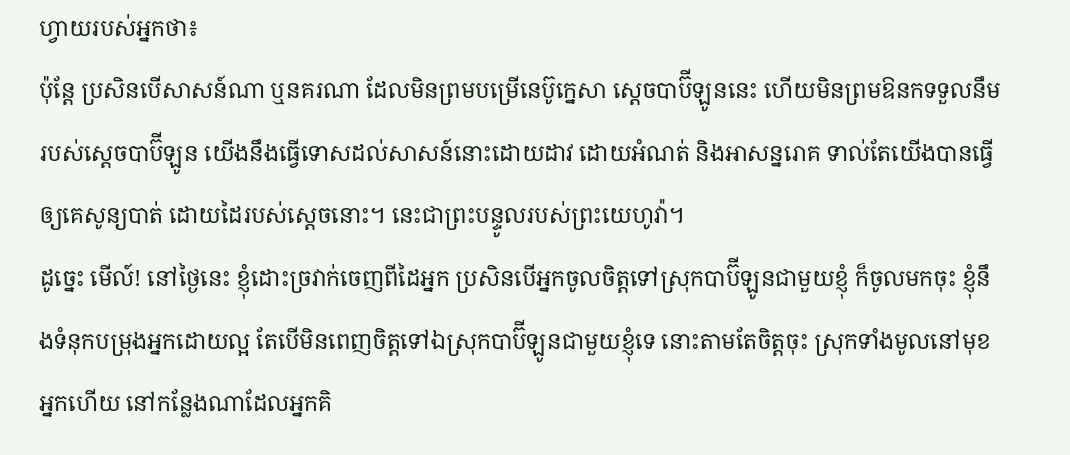ហ្វាយរបស់អ្នកថា៖
ប៉ុន្តែ ប្រសិនបើសាសន៍ណា ឬនគរណា ដែលមិនព្រមបម្រើនេប៊ូក្នេសា ស្តេចបាប៊ីឡូននេះ ហើយមិនព្រមឱនកទទួលនឹមរបស់ស្តេចបាប៊ីឡូន យើងនឹងធ្វើទោសដល់សាសន៍នោះដោយដាវ ដោយអំណត់ និងអាសន្នរោគ ទាល់តែយើងបានធ្វើឲ្យគេសូន្យបាត់ ដោយដៃរបស់ស្តេចនោះ។ នេះជាព្រះបន្ទូលរបស់ព្រះយេហូវ៉ា។
ដូច្នេះ មើល៍! នៅថ្ងៃនេះ ខ្ញុំដោះច្រវាក់ចេញពីដៃអ្នក ប្រសិនបើអ្នកចូលចិត្តទៅស្រុកបាប៊ីឡូនជាមួយខ្ញុំ ក៏ចូលមកចុះ ខ្ញុំនឹងទំនុកបម្រុងអ្នកដោយល្អ តែបើមិនពេញចិត្តទៅឯស្រុកបាប៊ីឡូនជាមួយខ្ញុំទេ នោះតាមតែចិត្តចុះ ស្រុកទាំងមូលនៅមុខអ្នកហើយ នៅកន្លែងណាដែលអ្នកគិ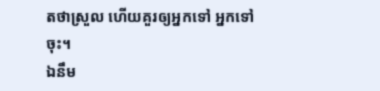តថាស្រួល ហើយគួរឲ្យអ្នកទៅ អ្នកទៅចុះ។
ឯនឹម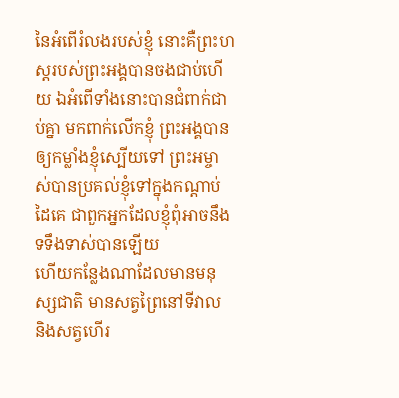នៃអំពើរំលងរបស់ខ្ញុំ នោះគឺព្រះហស្តរបស់ព្រះអង្គបានចងជាប់ហើយ ឯអំពើទាំងនោះបានជំពាក់ជាប់គ្នា មកពាក់លើកខ្ញុំ ព្រះអង្គបានឲ្យកម្លាំងខ្ញុំស្បើយទៅ ព្រះអម្ចាស់បានប្រគល់ខ្ញុំទៅក្នុងកណ្ដាប់ដៃគេ ជាពួកអ្នកដែលខ្ញុំពុំអាចនឹងទទឹងទាស់បានឡើយ
ហើយកន្លែងណាដែលមានមនុស្សជាតិ មានសត្វព្រៃនៅទីវាល និងសត្វហើរ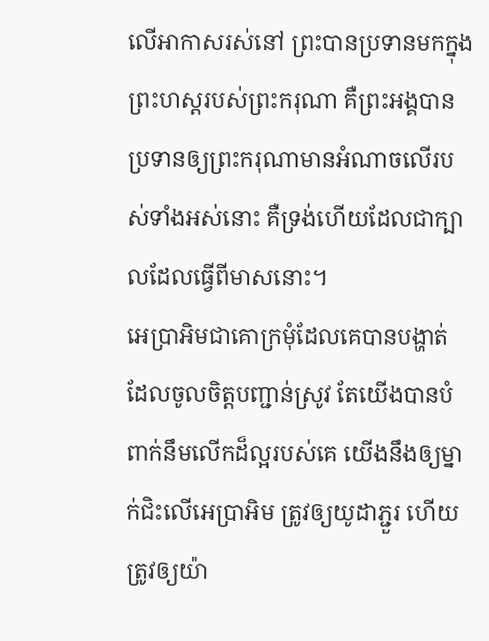លើអាកាសរស់នៅ ព្រះបានប្រទានមកក្នុងព្រះហស្តរបស់ព្រះករុណា គឺព្រះអង្គបានប្រទានឲ្យព្រះករុណាមានអំណាចលើរបស់ទាំងអស់នោះ គឺទ្រង់ហើយដែលជាក្បាលដែលធ្វើពីមាសនោះ។
អេប្រាអិមជាគោក្រមុំដែលគេបានបង្ហាត់ ដែលចូលចិត្តបញ្ជាន់ស្រូវ តែយើងបានបំពាក់នឹមលើកដ៏ល្អរបស់គេ យើងនឹងឲ្យម្នាក់ជិះលើអេប្រាអិម ត្រូវឲ្យយូដាភ្ជួរ ហើយត្រូវឲ្យយ៉ា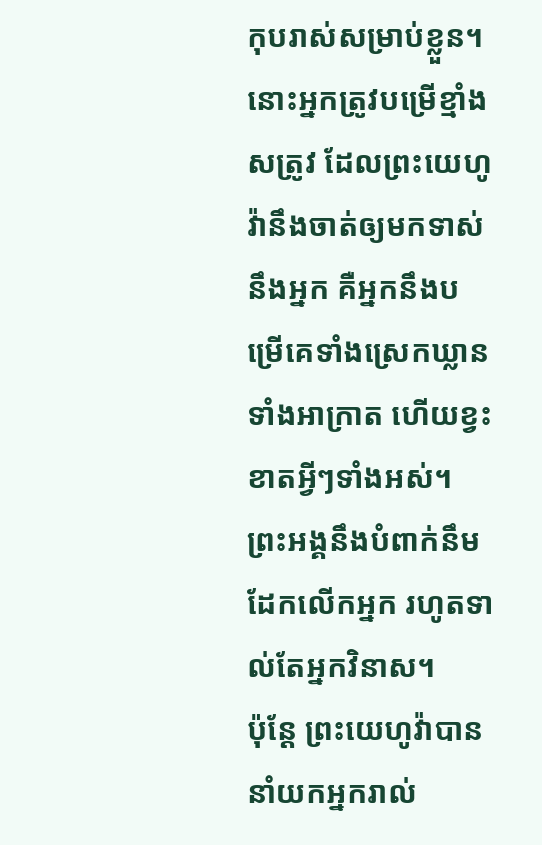កុបរាស់សម្រាប់ខ្លួន។
នោះអ្នកត្រូវបម្រើខ្មាំងសត្រូវ ដែលព្រះយេហូវ៉ានឹងចាត់ឲ្យមកទាស់នឹងអ្នក គឺអ្នកនឹងបម្រើគេទាំងស្រេកឃ្លាន ទាំងអាក្រាត ហើយខ្វះខាតអ្វីៗទាំងអស់។ ព្រះអង្គនឹងបំពាក់នឹមដែកលើកអ្នក រហូតទាល់តែអ្នកវិនាស។
ប៉ុន្ដែ ព្រះយេហូវ៉ាបាននាំយកអ្នករាល់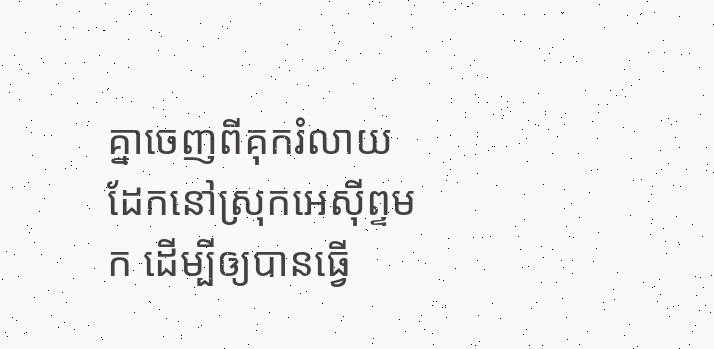គ្នាចេញពីគុករំលាយដែកនៅស្រុកអេស៊ីព្ទមក ដើម្បីឲ្យបានធ្វើ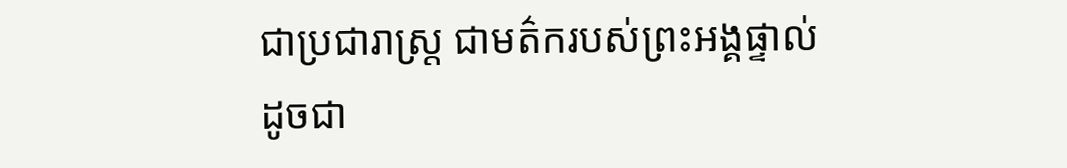ជាប្រជារាស្ត្រ ជាមត៌ករបស់ព្រះអង្គផ្ទាល់ ដូចជា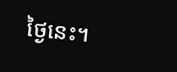ថ្ងៃនេះ។